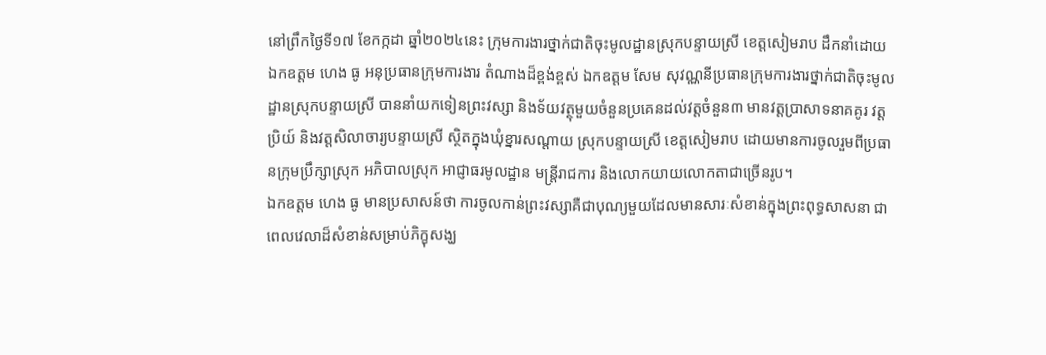នៅព្រឹកថ្ងៃទី១៧ ខែកក្កដា ឆ្នាំ២០២៤នេះ ក្រុមការងារថ្នាក់ជាតិចុះមូលដ្ឋានស្រុកបន្ទាយស្រី ខេត្តសៀមរាប ដឹកនាំដោយ ឯកឧត្តម ហេង ធូ អនុប្រធានក្រុមការងារ តំណាងដ៏ខ្ពង់ខ្ពស់ ឯកឧត្ដម សែម សុវណ្ណនីប្រធានក្រុមការងារថ្នាក់ជាតិចុះមូលដ្ឋានស្រុកបន្ទាយស្រី បាននាំយកទៀនព្រះវស្សា និងទ័យវត្ថុមួយចំនួនប្រគេនដល់វត្តចំនួន៣ មានវត្តប្រាសាទនាគគូរ វត្តប្រិយ៍ និងវត្តសិលាចារ្យបន្ទាយស្រី ស្ថិតក្នុងឃុំខ្នារសណ្ដាយ ស្រុកបន្ទាយស្រី ខេត្តសៀមរាប ដោយមានការចូលរួមពីប្រធានក្រុមប្រឹក្សាស្រុក អភិបាលស្រុក អាជ្ញាធរមូលដ្ឋាន មន្ត្រីរាជការ និងលោកយាយលោកតាជាច្រើនរូប។
ឯកឧត្តម ហេង ធូ មានប្រសាសន៍ថា ការចូលកាន់ព្រះវស្សាគឺជាបុណ្យមួយដែលមានសារៈសំខាន់ក្នុងព្រះពុទ្ធសាសនា ជាពេលវេលាដ៏សំខាន់សម្រាប់ភិក្ខុសង្ឃ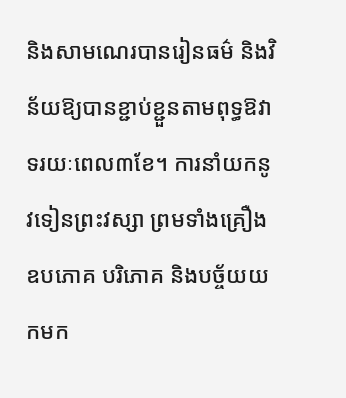និងសាមណេរបានរៀនធម៌ និងវិន័យឱ្យបានខ្ជាប់ខ្ជួនតាមពុទ្ធឱវាទរយៈពេល៣ខែ។ ការនាំយកនូវទៀនព្រះវស្សា ព្រមទាំងគ្រឿងឧបភោគ បរិភោគ និងបច្ច័យយកមក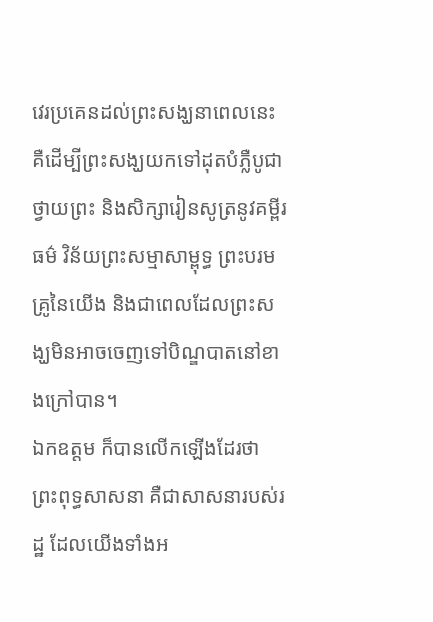វេរប្រគេនដល់ព្រះសង្ឃនាពេលនេះ គឺដើម្បីព្រះសង្ឃយកទៅដុតបំភ្លឺបូជាថ្វាយព្រះ និងសិក្សារៀនសូត្រនូវគម្ពីរធម៌ វិន័យព្រះសម្មាសាម្ពុទ្ធ ព្រះបរមគ្រូនៃយើង និងជាពេលដែលព្រះសង្ឃមិនអាចចេញទៅបិណ្ឌបាតនៅខាងក្រៅបាន។
ឯកឧត្តម ក៏បានលើកឡើងដែរថា ព្រះពុទ្ធសាសនា គឺជាសាសនារបស់រដ្ឋ ដែលយើងទាំងអ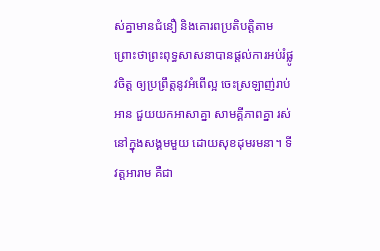ស់គ្នាមានជំនឿ និងគោរពប្រតិបត្តិតាម ព្រោះថាព្រះពុទ្ធសាសនាបានផ្តល់ការអប់រំផ្លូវចិត្ត ឲ្យប្រព្រឹត្តនូវអំពើល្អ ចេះស្រឡាញ់រាប់ អាន ជួយយកអាសាគ្នា សាមគ្គីភាពគ្នា រស់នៅក្នុងសង្គមមួយ ដោយសុខដុមរមនា។ ទីវត្តអារាម គឺជា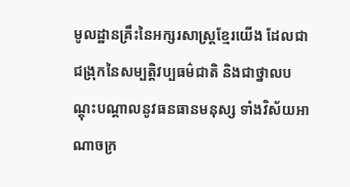មូលដ្ឋានគ្រឹះនៃអក្សរសាស្ត្រខ្មែរយើង ដែលជាជង្រុកនៃសម្បត្តិវប្បធម៌ជាតិ និងជាថ្នាលបណ្តុះបណ្តាលនូវធនធានមនុស្ស ទាំងវិស័យអាណាចក្រ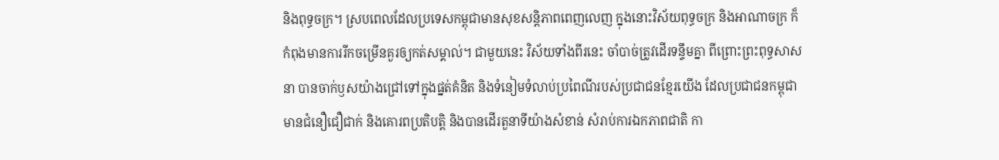និងពុទ្ធចក្រ។ ស្របពេលដែលប្រទេសកម្ពុជាមានសុខសន្តិភាពពេញលេញ ក្នុងនោះវិស័យពុទ្ធចក្រ និងអាណាចក្រ ក៏កំពុងមានការរីកចម្រើនគួរឲ្យកត់សម្គាល់។ ជាមួយនេះ វិស័យទាំងពីរនេះ ចាំបាច់ត្រូវដើរទន្ទឹមគ្នា ពីព្រោះព្រះពុទ្ធសាសនា បានចាក់ឫសយ៉ាងជ្រៅទៅក្នុងផ្នត់គំនិត និងទំនៀមទំលាប់ប្រពៃណីរបស់ប្រជាជនខ្មែរយើង ដែលប្រជាជនកម្ពុជាមានជំនឿជឿជាក់ និងគោរពប្រតិបត្តិ និងបានដើរតួនាទីយ៉ាងសំខាន់ សំរាប់ការឯកភាពជាតិ កា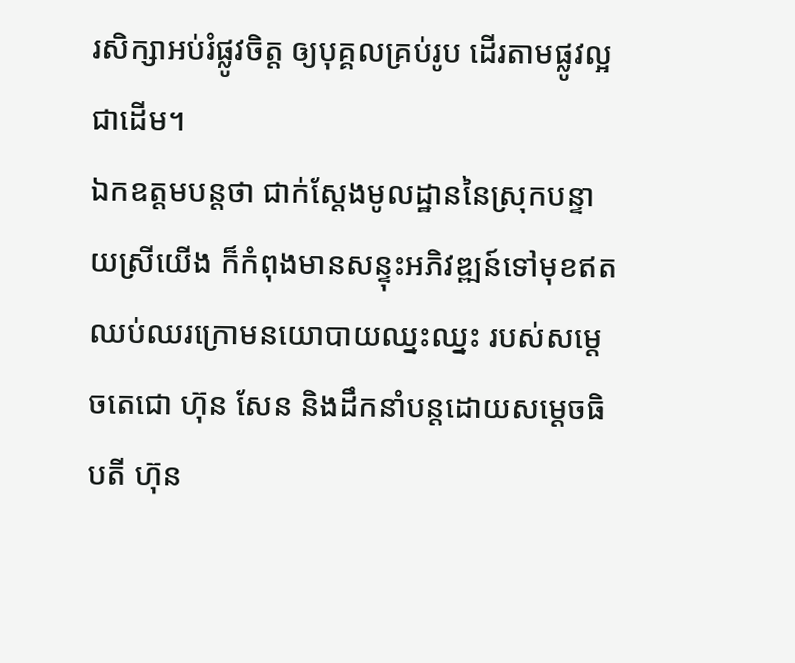រសិក្សាអប់រំផ្លូវចិត្ត ឲ្យបុគ្គលគ្រប់រូប ដើរតាមផ្លូវល្អជាដើម។
ឯកឧត្តមបន្តថា ជាក់ស្ដែងមូលដ្ឋាននៃស្រុកបន្ទាយស្រីយើង ក៏កំពុងមានសន្ទុះអភិវឌ្ឍន៍ទៅមុខឥតឈប់ឈរក្រោមនយោបាយឈ្នះឈ្នះ របស់សម្ដេចតេជោ ហ៊ុន សែន និងដឹកនាំបន្តដោយសម្ដេចធិបតី ហ៊ុន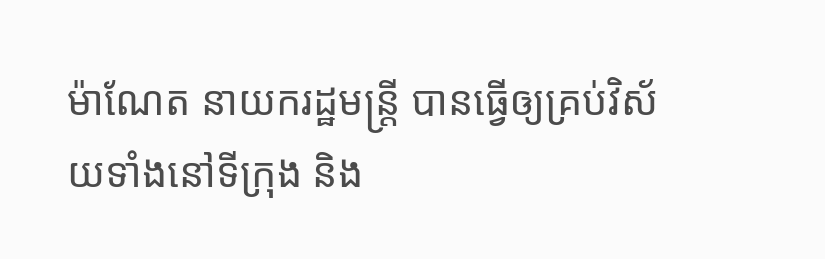ម៉ាណែត នាយករដ្ឋមន្ត្រី បានធ្វើឲ្យគ្រប់វិស័យទាំងនៅទីក្រុង និង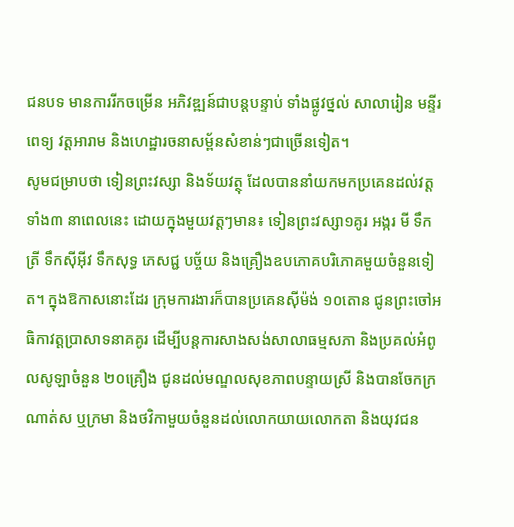ជនបទ មានការរីកចម្រើន អភិវឌ្ឍន៍ជាបន្តបន្ទាប់ ទាំងផ្លូវថ្នល់ សាលារៀន មន្ទីរពេទ្យ វត្តអារាម និងហេដ្ឋារចនាសម្ព័នសំខាន់ៗជាច្រើនទៀត។
សូមជម្រាបថា ទៀនព្រះវស្សា និងទ័យវត្ថុ ដែលបាននាំយកមកប្រគេនដល់វត្តទាំង៣ នាពេលនេះ ដោយក្នុងមួយវត្តៗមាន៖ ទៀនព្រះវស្សា១គូរ អង្ករ មី ទឹកត្រី ទឹកសុីអុីវ ទឹកសុទ្ធ ភេសជ្ជ បច្ច័យ និងគ្រឿងឧបភោគបរិភោគមួយចំនួនទៀត។ ក្នុងឱកាសនោះដែរ ក្រុមការងារក៏បានប្រគេនសុីម៉ង់ ១០តោន ជូនព្រះចៅអធិកាវត្តប្រាសាទនាគគូរ ដើម្បីបន្តការសាងសង់សាលាធម្មសភា និងប្រគល់អំពូលសូឡាចំនួន ២០គ្រឿង ជូនដល់មណ្ឌលសុខភាពបន្ទាយស្រី និងបានចែកក្រណាត់ស ឬក្រមា និងថវិកាមួយចំនួនដល់លោកយាយលោកតា និងយុវជន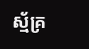ស្ម័គ្រ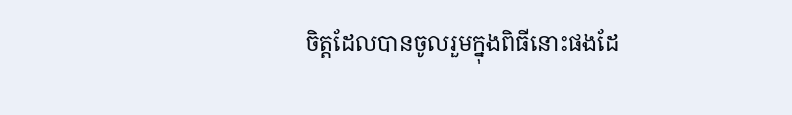ចិត្តដែលបានចូលរួមក្នុងពិធីនោះផងដែ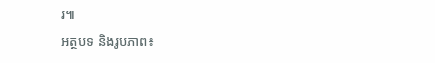រ៕
អត្ថបទ និងរូបភាព៖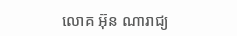លោគ អ៊ុន ណារាជ្យ